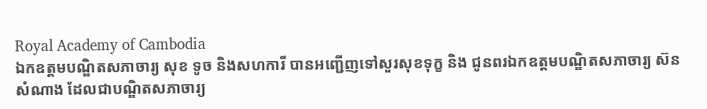Royal Academy of Cambodia
ឯកឧត្តមបណ្ឌិតសភាចារ្យ សុខ ទូច និងសហការី បានអញ្ជើញទៅសួរសុខទុក្ខ និង ជូនពរឯកឧត្តមបណ្ឌិតសភាចារ្យ ស៊ន សំណាង ដែលជាបណ្ឌិតសភាចារ្យ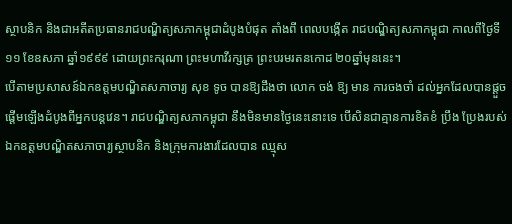ស្ថាបនិក និងជាអតីតប្រធានរាជបណ្ឌិត្យសភាកម្ពុជាដំបូងបំផុត តាំងពី ពេលបង្កើត រាជបណ្ឌិត្យសភាកម្ពុជា កាលពីថ្ងៃទី១១ ខែឧសភា ឆ្នាំ១៩៩៩ ដោយព្រះករុណា ព្រះមហាវីរក្សត្រ ព្រះបរមរតនកោដ ២០ឆ្នាំមុននេះ។
បើតាមប្រសាសន៍ឯកឧត្តមបណ្ឌិតសភាចារ្យ សុខ ទូច បានឱ្យដឹងថា លោក ចង់ ឱ្យ មាន ការចងចាំ ដល់អ្នកដែលបានផ្តួចផ្តើមឡើងដំបូងពីអ្នកបន្តវេន។ រាជបណ្ឌិត្យសភាកម្ពុជា នឹងមិនមានថ្ងៃនេះនោះទេ បើសិនជាគ្មានការខិតខំ ប្រឹង ប្រែងរបស់ឯកឧត្តមបណ្ឌិតសភាចារ្យស្ថាបនិក និងក្រុមការងារដែលបាន ឈ្មុស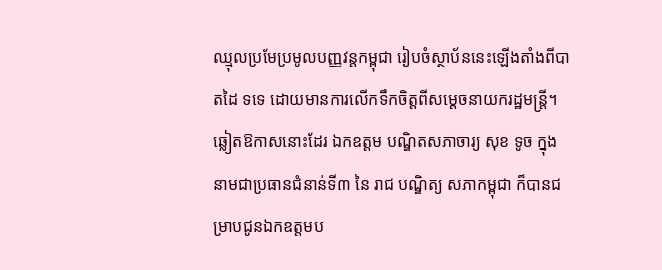ឈ្មុលប្រមែប្រមូលបញ្ញវន្តកម្ពុជា រៀបចំស្ថាប័ននេះឡើងតាំងពីបាតដៃ ទទេ ដោយមានការលើកទឹកចិត្តពីសម្តេចនាយករដ្ឋមន្ត្រី។ ឆ្លៀតឱកាសនោះដែរ ឯកឧត្តម បណ្ឌិតសភាចារ្យ សុខ ទូច ក្នុងនាមជាប្រធានជំនាន់ទី៣ នៃ រាជ បណ្ឌិត្យ សភាកម្ពុជា ក៏បានជម្រាបជូនឯកឧត្តមប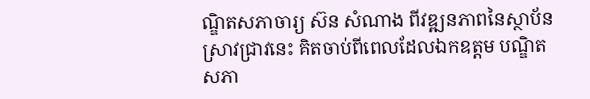ណ្ឌិតសភាចារ្យ ស៊ន សំណាង ពីវឌ្ឍនភាពនៃស្ថាប័នស្រាវជ្រាវនេះ គិតចាប់ពីពេលដែលឯកឧត្តម បណ្ឌិតសភា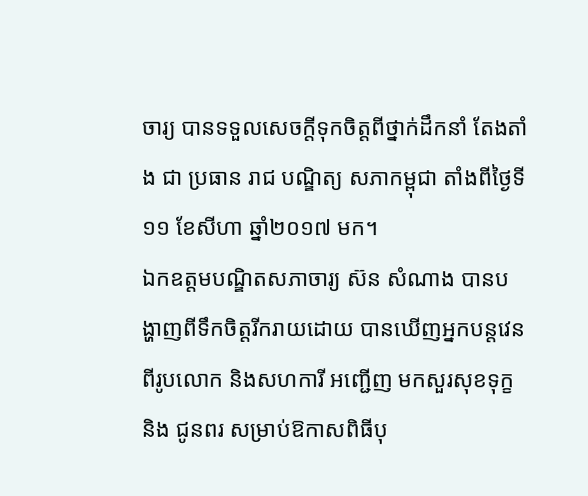ចារ្យ បានទទួលសេចក្តីទុកចិត្តពីថ្នាក់ដឹកនាំ តែងតាំង ជា ប្រធាន រាជ បណ្ឌិត្យ សភាកម្ពុជា តាំងពីថ្ងៃទី១១ ខែសីហា ឆ្នាំ២០១៧ មក។
ឯកឧត្តមបណ្ឌិតសភាចារ្យ ស៊ន សំណាង បានបង្ហាញពីទឹកចិត្តរីករាយដោយ បានឃើញអ្នកបន្តវេនពីរូបលោក និងសហការី អញ្ជើញ មកសួរសុខទុក្ខ និង ជូនពរ សម្រាប់ឱកាសពិធីបុ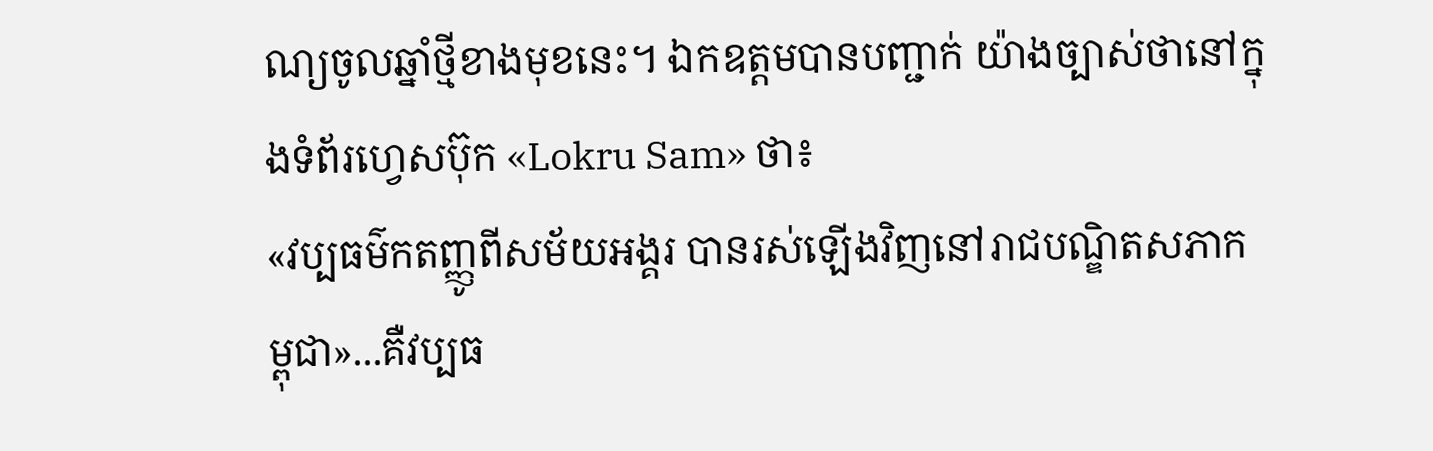ណ្យចូលឆ្នាំថ្មីខាងមុខនេះ។ ឯកឧត្តមបានបញ្ជាក់ យ៉ាងច្បាស់ថានៅក្នុងទំព័រហ្វេសប៊ុក «Lokru Sam» ថា៖
«វប្បធម៌កតញ្ញូពីសម័យអង្គរ បានរស់ឡើងវិញនៅរាជបណ្ឌិតសភាកម្ពុជា»...គឺវប្បធ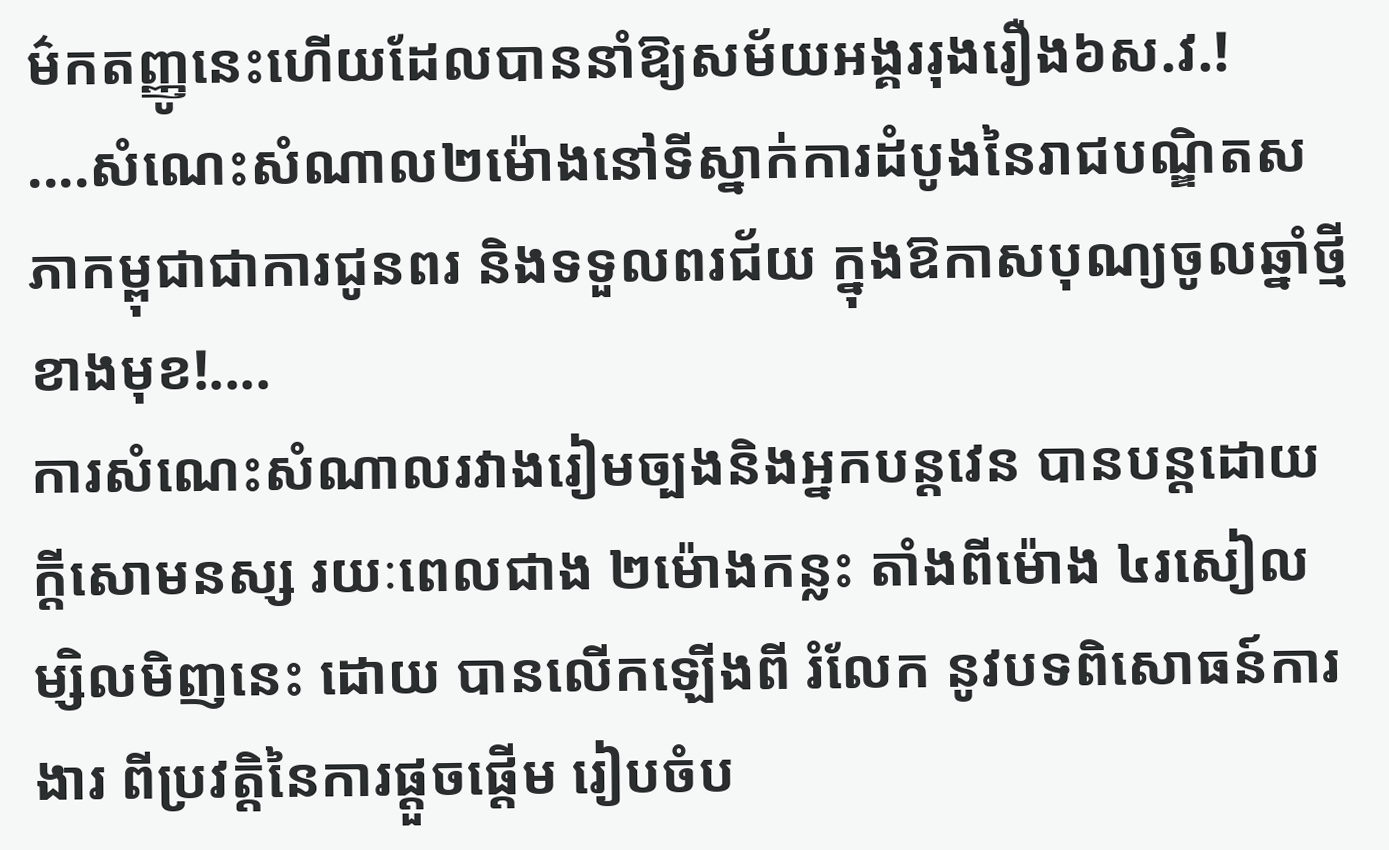ម៌កតញ្ញូនេះហើយដែលបាននាំឱ្យសម័យអង្គររុងរឿង៦ស.វ.!
....សំណេះសំណាល២ម៉ោងនៅទីស្នាក់ការដំបូងនៃរាជបណ្ឌិតសភាកម្ពុជាជាការជូនពរ និងទទួលពរជ័យ ក្នុងឱកាសបុណ្យចូលឆ្នាំថ្មីខាងមុខ!....
ការសំណេះសំណាលរវាងរៀមច្បងនិងអ្នកបន្តវេន បានបន្តដោយក្តីសោមនស្ស រយៈពេលជាង ២ម៉ោងកន្លះ តាំងពីម៉ោង ៤រសៀលម្សិលមិញនេះ ដោយ បានលើកឡើងពី រំលែក នូវបទពិសោធន៍ការងារ ពីប្រវត្តិនៃការផ្តួចផ្តើម រៀបចំប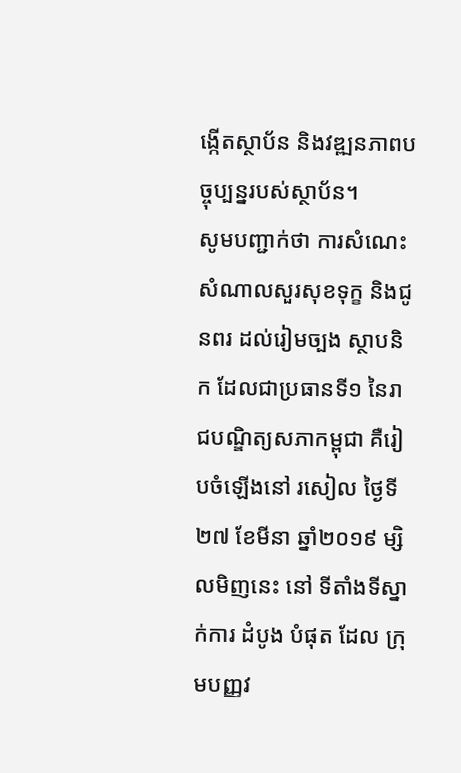ង្កើតស្ថាប័ន និងវឌ្ឍនភាពបច្ចុប្បន្នរបស់ស្ថាប័ន។
សូមបញ្ជាក់ថា ការសំណេះសំណាលសួរសុខទុក្ខ និងជូនពរ ដល់រៀមច្បង ស្ថាបនិក ដែលជាប្រធានទី១ នៃរាជបណ្ឌិត្យសភាកម្ពុជា គឺរៀបចំឡើងនៅ រសៀល ថ្ងៃទី២៧ ខែមីនា ឆ្នាំ២០១៩ ម្សិលមិញនេះ នៅ ទីតាំងទីស្នាក់ការ ដំបូង បំផុត ដែល ក្រុមបញ្ញវ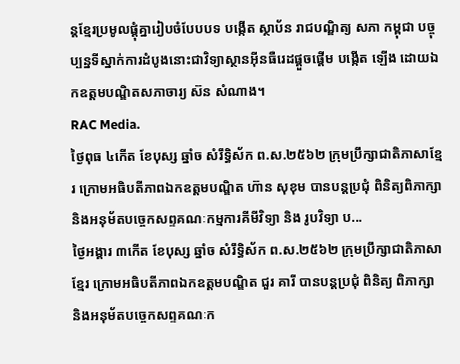ន្តខ្មែរប្រមូលផ្តុំគ្នារៀបចំបែបបទ បង្កើត ស្ថាប័ន រាជបណ្ឌិត្យ សភា កម្ពុជា បច្ចុប្បន្នទីស្នាក់ការដំបូងនោះជាវិទ្យាស្ថានអ៊ីនធឺរេដផ្តួចផ្តើម បង្កើត ឡើង ដោយឯកឧត្តមបណ្ឌិតសភាចារ្យ ស៊ន សំណាង។
RAC Media.
ថ្ងៃពុធ ៤កើត ខែបុស្ស ឆ្នាំច សំរឹទ្ធិស័ក ព.ស.២៥៦២ ក្រុមប្រឹក្សាជាតិភាសាខ្មែរ ក្រោមអធិបតីភាពឯកឧត្តមបណ្ឌិត ហ៊ាន សុខុម បានបន្តប្រជុំ ពិនិត្យពិភាក្សា និងអនុម័តបច្ចេកសព្ទគណៈកម្មការគីមីវិទ្យា និង រូបវិទ្យា ប...
ថ្ងៃអង្គារ ៣កើត ខែបុស្ស ឆ្នាំច សំរឹទ្ធិស័ក ព.ស.២៥៦២ ក្រុមប្រឹក្សាជាតិភាសាខ្មែរ ក្រោមអធិបតីភាពឯកឧត្តមបណ្ឌិត ជួរ គារី បានបន្តប្រជុំ ពិនិត្យ ពិភាក្សា និងអនុម័តបច្ចេកសព្ទគណៈក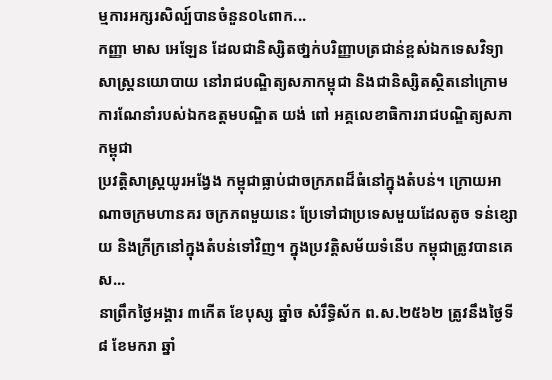ម្មការអក្សរសិល្ប៍បានចំនួន០៤ពាក...
កញ្ញា មាស អេឡែន ដែលជានិស្សិតថា្នក់បរិញ្ញាបត្រជាន់ខ្ពស់ឯកទេសវិទ្យាសាស្ត្រនយោបាយ នៅរាជបណ្ឌិត្យសភាកម្ពុជា និងជានិស្សិតស្ថិតនៅក្រោមការណែនាំរបស់ឯកឧត្តមបណ្ឌិត យង់ ពៅ អគ្គលេខាធិការរាជបណ្ឌិត្យសភាកម្ពុជា
ប្រវត្តិសាស្ត្រយូរអង្វែង កម្ពុជាធ្លាប់ជាចក្រភពដ៏ធំនៅក្នុងតំបន់។ ក្រោយអាណាចក្រមហានគរ ចក្រភពមួយនេះ ប្រែទៅជាប្រទេសមួយដែលតូច ទន់ខ្សោយ និងក្រីក្រនៅក្នុងតំបន់ទៅវិញ។ ក្នុងប្រវត្តិសម័យទំនើប កម្ពុជាត្រូវបានគេស...
នាព្រឹកថ្ងៃអង្គារ ៣កើត ខែបុស្ស ឆ្នាំច សំរឹទ្ធិស័ក ព.ស.២៥៦២ ត្រូវនឹងថ្ងៃទី៨ ខែមករា ឆ្នាំ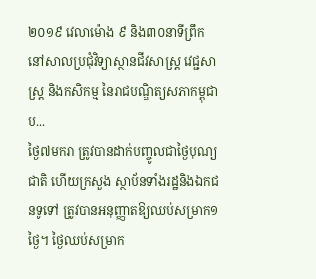២០១៩ វេលាម៉ោង ៩ និង៣០នាទីព្រឹក នៅសាលប្រជុំវិទ្យាស្ថានជីវសាស្ត្រ វេជ្ជសាស្ត្រ និងកសិកម្ម នៃរាជបណ្ឌិត្យសភាកម្ពុជា ប...
ថ្ងៃ៧មករា ត្រូវបានដាក់បញ្ចូលជាថ្ងៃបុណ្យជាតិ ហើយក្រសួង ស្ថាប័នទាំងរដ្ឋនិងឯកជនទូទៅ ត្រូវបានអនុញ្ញាតឱ្យឈប់សម្រាក១ថ្ងៃ។ ថ្ងៃឈប់សម្រាក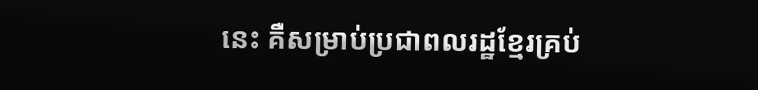នេះ គឺសម្រាប់ប្រជាពលរដ្ឋខ្មែរគ្រប់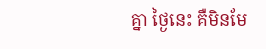គ្នា ថ្ងៃនេះ គឺមិនមែ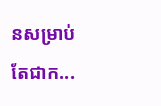នសម្រាប់តែជាក...